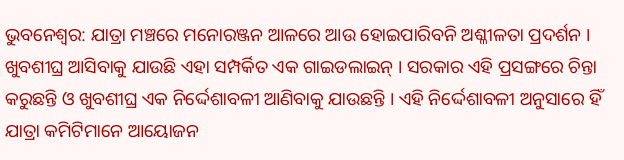ଭୁବନେଶ୍ୱର: ଯାତ୍ରା ମଞ୍ଚରେ ମନୋରଞ୍ଜନ ଆଳରେ ଆଉ ହୋଇପାରିବନି ଅଶ୍ଳୀଳତା ପ୍ରଦର୍ଶନ । ଖୁବଶୀଘ୍ର ଆସିବାକୁ ଯାଉଛି ଏହା ସମ୍ପର୍କିତ ଏକ ଗାଇଡଲାଇନ୍ । ସରକାର ଏହି ପ୍ରସଙ୍ଗରେ ଚିନ୍ତା କରୁଛନ୍ତି ଓ ଖୁବଶୀଘ୍ର ଏକ ନିର୍ଦ୍ଦେଶାବଳୀ ଆଣିବାକୁ ଯାଉଛନ୍ତି । ଏହି ନିର୍ଦ୍ଦେଶାବଳୀ ଅନୁସାରେ ହିଁ ଯାତ୍ରା କମିଟିମାନେ ଆୟୋଜନ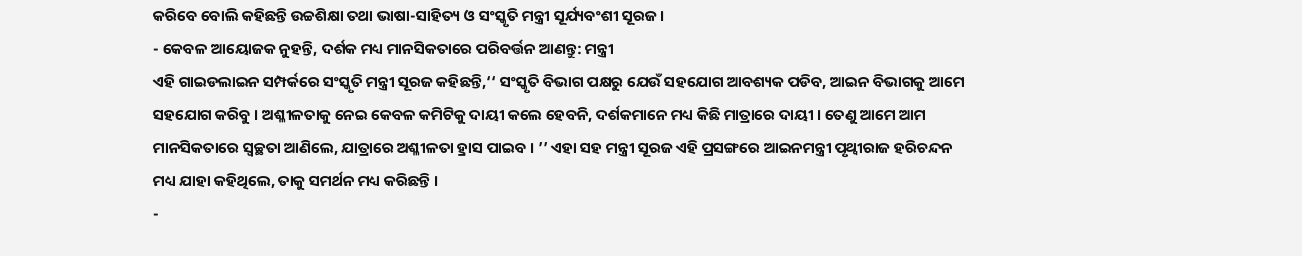କରିବେ ବୋଲି କହିଛନ୍ତି ଉଚ୍ଚଶିକ୍ଷା ତଥା ଭାଷା-ସାହିତ୍ୟ ଓ ସଂସ୍କୃତି ମନ୍ତ୍ରୀ ସୂର୍ଯ୍ୟବଂଶୀ ସୂରଜ ।
- କେବଳ ଆୟୋଜକ ନୁହନ୍ତି, ଦର୍ଶକ ମଧ୍ୟ ମାନସିକତାରେ ପରିବର୍ତ୍ତନ ଆଣନ୍ତୁ: ମନ୍ତ୍ରୀ
ଏହି ଗାଇଡଲାଇନ ସମ୍ପର୍କରେ ସଂସ୍କୃତି ମନ୍ତ୍ରୀ ସୂରଜ କହିଛନ୍ତି,‘‘ ସଂସ୍କୃତି ବିଭାଗ ପକ୍ଷରୁ ଯେଉଁ ସହଯୋଗ ଆବଶ୍ୟକ ପଡିବ, ଆଇନ ବିଭାଗକୁ ଆମେ ସହଯୋଗ କରିବୁ । ଅଶ୍ଳୀଳତାକୁ ନେଇ କେବଳ କମିଟିକୁ ଦାୟୀ କଲେ ହେବନି, ଦର୍ଶକମାନେ ମଧ୍ୟ କିଛି ମାତ୍ରାରେ ଦାୟୀ । ତେଣୁ ଆମେ ଆମ ମାନସିକତାରେ ସ୍ୱଚ୍ଛତା ଆଣିଲେ, ଯାତ୍ରାରେ ଅଶ୍ଳୀଳତା ହ୍ରାସ ପାଇବ । ’’ ଏହା ସହ ମନ୍ତ୍ରୀ ସୂରଜ ଏହି ପ୍ରସଙ୍ଗରେ ଆଇନମନ୍ତ୍ରୀ ପୃଥ୍ୱୀରାଜ ହରିଚନ୍ଦନ ମଧ୍ୟ ଯାହା କହିଥିଲେ, ତାକୁ ସମର୍ଥନ ମଧ୍ୟ କରିଛନ୍ତି ।
-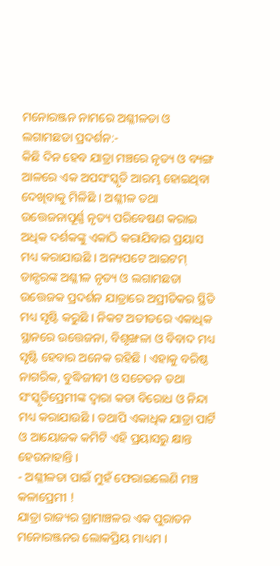ମନୋରଞ୍ଜନ ନାମରେ ଅଶ୍ଳୀଳତା ଓ ଲଗାମଛଡା ପ୍ରଦର୍ଶନ:-
କିଛି ଦିନ ହେବ ଯାତ୍ରା ମଞ୍ଚରେ ନୃତ୍ୟ ଓ ବ୍ୟଙ୍ଗ ଆଳରେ ଏକ ଅପସଂସ୍କୃତି ଆରମ୍ଭ ହୋଇଥିବା ଦେଖିବାକୁ ମିଳିଛି । ଅଶ୍ଳୀଳ ତଥା ଉତ୍ତେଜନାପୂର୍ଣ୍ଣ ନୃତ୍ୟ ପରିବେଷଣ କରାଇ ଅଧିକ ଦର୍ଶକଙ୍କୁ ଏକାଠି କରାଯିବାର ପ୍ରୟାସ ମଧ୍ୟ କରାଯାଉଛି । ଅନ୍ୟପଟେ ଆଇଟମ୍ ଡାନ୍ସରଙ୍କ ଅଶ୍ଳୀଳ ନୃତ୍ୟ ଓ ଲଗାମଛଡା ଉତ୍ତେଜକ ପ୍ରଦର୍ଶନ ଯାତ୍ରାରେ ଅପ୍ରୀତିକର ସ୍ଥିତି ମଧ୍ୟ ସୃଷ୍ଟି କରୁଛି । ନିକଟ ଅତୀତରେ ଏକାଧିକ ସ୍ଥାନରେ ଉତ୍ତେଜନା, ବିଶୃଙ୍ଖଳା ଓ ବିବାଦ ମଧ୍ୟ ସୃଷ୍ଟି ହେବାର ଅନେକ ରହିଛି । ଏହାକୁ ବରିଷ୍ଠ ନାଗରିକ, ବୁଦ୍ଧିଜୀବୀ ଓ ସଚେତନ ତଥା ସଂସ୍କୃତିପ୍ରେମୀଙ୍କ ଦ୍ୱାରା କଡା ବିରୋଧ ଓ ନିନ୍ଦା ମଧ୍ୟ କରାଯାଉଛି । ତଥାପି ଏକାଧିକ ଯାତ୍ରା ପାର୍ଟି ଓ ଆୟୋଜକ କମିଟି ଏହି ପ୍ରୟାସରୁ କ୍ଷାନ୍ତ ହେଉନାହାନ୍ତି ।
- ଅଶ୍ଳୀଳତା ପାଇଁ ମୁହଁ ଫେରାଇଲେଣି ମଞ୍ଚ କଳାପ୍ରେମୀ !
ଯାତ୍ରା ରାଜ୍ୟର ଗ୍ରାମାଞ୍ଚଳର ଏକ ପୁରାତନ ମନୋରଞ୍ଜନର ଲୋକପ୍ରିୟ ମାଧ୍ୟମ ।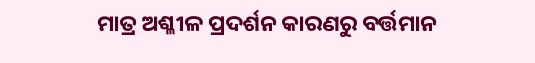ମାତ୍ର ଅଶ୍ଳୀଳ ପ୍ରଦର୍ଶନ କାରଣରୁ ବର୍ତ୍ତମାନ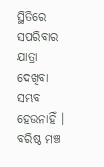ସ୍ଥିତିରେ ସପରିବାର ଯାତ୍ରା ଦେଖିବା ସମ୍ଭବ ହେଉନାହିଁ । ବରିଷ୍ଠ ମଞ୍ଚ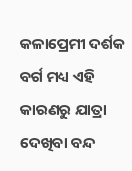କଳାପ୍ରେମୀ ଦର୍ଶକ ବର୍ଗ ମଧ୍ୟ ଏହି କାରଣରୁ ଯାତ୍ରା ଦେଖିବା ବନ୍ଦ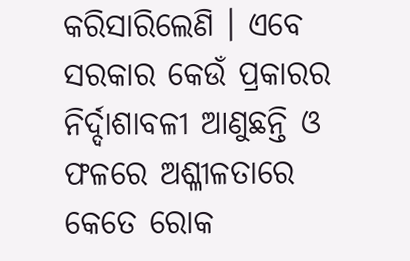କରିସାରିଲେଣି । ଏବେ ସରକାର କେଉଁ ପ୍ରକାରର ନିର୍ଦ୍ଦାଶାବଳୀ ଆଣୁଛନ୍ତି ଓ ଫଳରେ ଅଶ୍ଳୀଳତାରେ କେତେ ରୋକ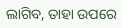ଲାଗିବ, ତାହା ଉପରେ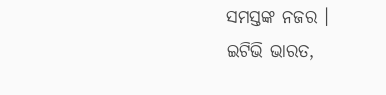ସମସ୍ତଙ୍କ ନଜର ।
ଇଟିଭି ଭାରତ,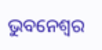ଭୁବନେଶ୍ବର